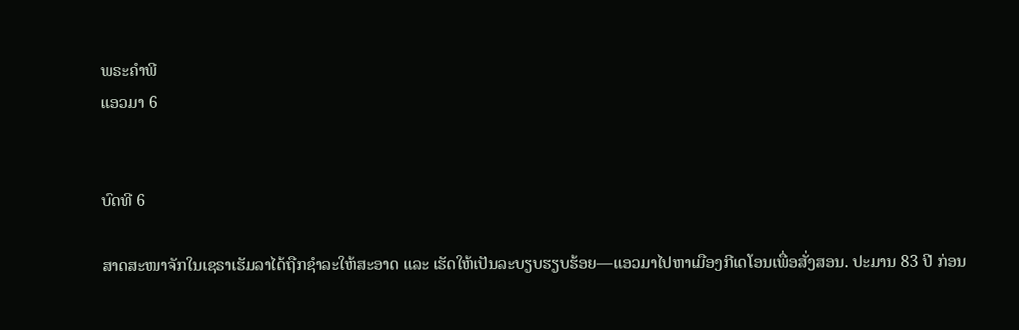ພຣະຄຳພີ
ແອວມາ 6


ບົດທີ 6

ສາດສະໜາຈັກໃນເຊຣາເຮັມລາໄດ້ຖືກຊຳລະໃຫ້ສະອາດ ແລະ ເຮັດໃຫ້ເປັນລະບຽບຮຽບຮ້ອຍ—ແອວມາໄປຫາເມືອງກີເດໂອນເພື່ອສັ່ງສອນ. ປະມານ 83 ປີ ກ່ອນ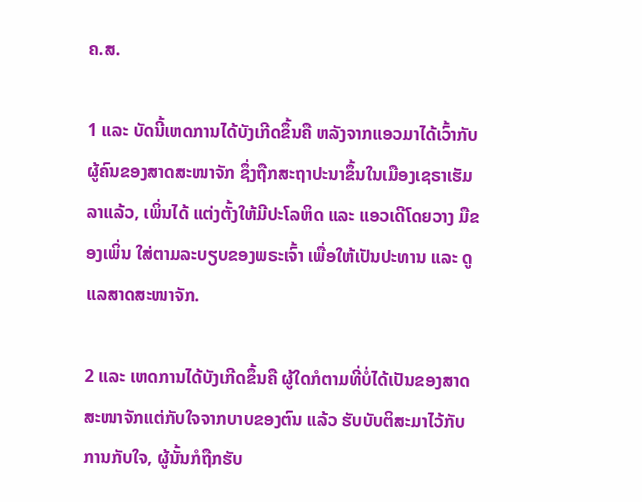ຄ.ສ.

1 ແລະ ບັດນີ້ເຫດການໄດ້ບັງເກີດຂຶ້ນຄື ຫລັງຈາກແອວມາໄດ້ເວົ້າກັບຜູ້ຄົນຂອງສາດສະໜາຈັກ ຊຶ່ງຖືກສະຖາປະນາຂຶ້ນໃນເມືອງເຊຣາເຮັມລາແລ້ວ, ເພິ່ນໄດ້ ແຕ່ງຕັ້ງໃຫ້ມີປະໂລຫິດ ແລະ ແອວເດີໂດຍວາງ ມືຂອງເພິ່ນ ໃສ່ຕາມລະບຽບຂອງພຣະເຈົ້າ ເພື່ອໃຫ້ເປັນປະທານ ແລະ ດູແລສາດສະໜາຈັກ.

2 ແລະ ເຫດການໄດ້ບັງເກີດຂຶ້ນຄື ຜູ້ໃດກໍຕາມທີ່ບໍ່ໄດ້ເປັນຂອງສາດສະໜາຈັກແຕ່ກັບໃຈຈາກບາບຂອງຕົນ ແລ້ວ ຮັບບັບຕິສະມາໄວ້ກັບການກັບໃຈ, ຜູ້ນັ້ນກໍຖືກຮັບ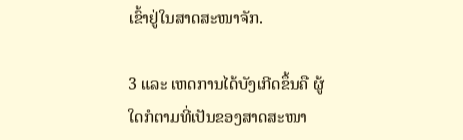ເຂົ້າຢູ່ໃນສາດສະໜາຈັກ.

3 ແລະ ເຫດການໄດ້ບັງເກີດຂຶ້ນຄື ຜູ້ໃດກໍຕາມທີ່ເປັນຂອງສາດສະໜາ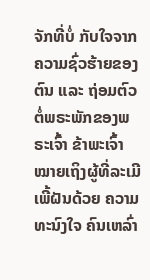ຈັກທີ່ບໍ່ ກັບໃຈຈາກຄວາມຊົ່ວຮ້າຍຂອງຕົນ ແລະ ຖ່ອມຕົວຕໍ່ພຣະພັກຂອງພຣະເຈົ້າ ຂ້າພະເຈົ້າໝາຍເຖິງຜູ້ທີ່ລະເມີເພີ້ຝັນດ້ວຍ ຄວາມທະນົງໃຈ ຄົນເຫລົ່າ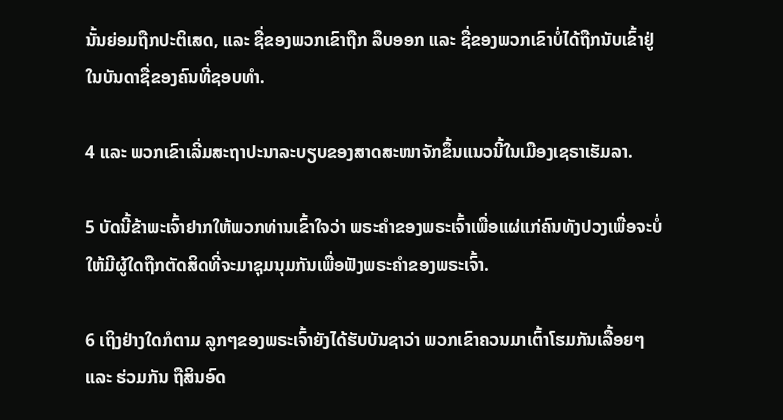ນັ້ນຍ່ອມຖືກປະຕິເສດ, ແລະ ຊື່ຂອງພວກເຂົາຖືກ ລຶບອອກ ແລະ ຊື່ຂອງພວກເຂົາບໍ່ໄດ້ຖືກນັບເຂົ້າຢູ່ໃນບັນດາຊື່ຂອງຄົນທີ່ຊອບທຳ.

4 ແລະ ພວກເຂົາເລີ່ມສະຖາປະນາລະບຽບຂອງສາດສະໜາຈັກຂຶ້ນແນວນີ້ໃນເມືອງເຊຣາເຮັມລາ.

5 ບັດນີ້ຂ້າພະເຈົ້າຢາກໃຫ້ພວກທ່ານເຂົ້າໃຈວ່າ ພຣະຄຳຂອງພຣະເຈົ້າເພື່ອແຜ່ແກ່ຄົນທັງປວງເພື່ອຈະບໍ່ໃຫ້ມີຜູ້ໃດຖືກຕັດສິດທີ່ຈະມາຊຸມນຸມກັນເພື່ອຟັງພຣະຄຳຂອງພຣະເຈົ້າ.

6 ເຖິງຢ່າງໃດກໍຕາມ ລູກໆຂອງພຣະເຈົ້າຍັງໄດ້ຮັບບັນຊາວ່າ ພວກເຂົາຄວນມາເຕົ້າໂຮມກັນເລື້ອຍໆ ແລະ ຮ່ວມກັນ ຖືສິນອົດ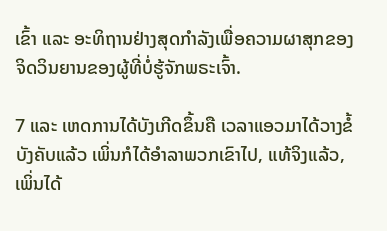ເຂົ້າ ແລະ ອະທິຖານຢ່າງສຸດກຳລັງເພື່ອຄວາມຜາສຸກຂອງຈິດວິນຍານຂອງຜູ້ທີ່ບໍ່ຮູ້ຈັກພຣະເຈົ້າ.

7 ແລະ ເຫດການໄດ້ບັງເກີດຂຶ້ນຄື ເວລາແອວມາໄດ້ວາງຂໍ້ບັງຄັບແລ້ວ ເພິ່ນກໍໄດ້ອຳລາພວກເຂົາໄປ, ແທ້ຈິງແລ້ວ, ເພິ່ນໄດ້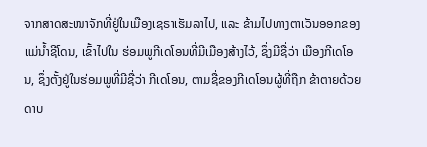ຈາກສາດສະໜາຈັກທີ່ຢູ່ໃນເມືອງເຊຣາເຮັມລາໄປ, ແລະ ຂ້າມໄປທາງຕາເວັນອອກຂອງແມ່ນ້ຳຊີໂດນ, ເຂົ້າໄປໃນ ຮ່ອມພູກີເດໂອນທີ່ມີເມືອງສ້າງໄວ້, ຊຶ່ງມີຊື່ວ່າ ເມືອງກີເດໂອນ, ຊຶ່ງຕັ້ງຢູ່ໃນຮ່ອມພູທີ່ມີຊື່ວ່າ ກີເດໂອນ, ຕາມຊື່ຂອງກີເດໂອນຜູ້ທີ່ຖືກ ຂ້າຕາຍດ້ວຍດາບ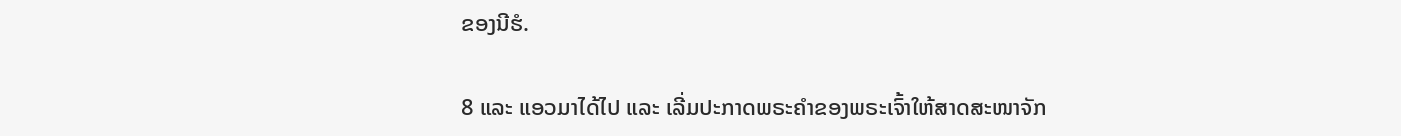ຂອງນີຮໍ.

8 ແລະ ແອວມາໄດ້ໄປ ແລະ ເລີ່ມປະກາດພຣະຄຳຂອງພຣະເຈົ້າໃຫ້ສາດສະໜາຈັກ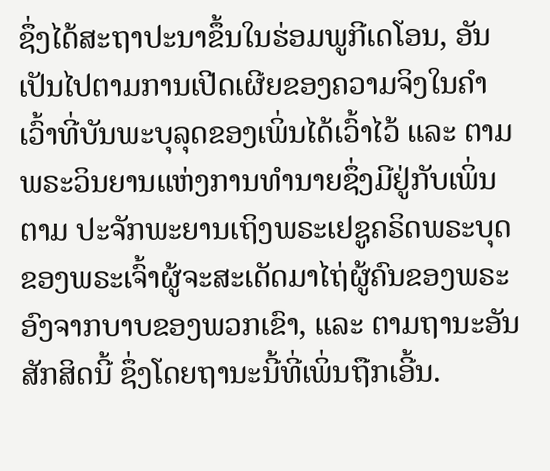ຊຶ່ງໄດ້ສະຖາປະນາຂຶ້ນໃນຮ່ອມພູກີເດໂອນ, ອັນເປັນໄປຕາມການເປີດເຜີຍຂອງຄວາມຈິງໃນຄຳເວົ້າທີ່ບັນພະບຸລຸດຂອງເພິ່ນໄດ້ເວົ້າໄວ້ ແລະ ຕາມພຣະວິນຍານແຫ່ງການທຳນາຍຊຶ່ງມີຢູ່ກັບເພິ່ນ ຕາມ ປະຈັກພະຍານເຖິງພຣະເຢຊູຄຣິດພຣະບຸດຂອງພຣະເຈົ້າຜູ້ຈະສະເດັດມາໄຖ່ຜູ້ຄົນຂອງພຣະອົງຈາກບາບຂອງພວກເຂົາ, ແລະ ຕາມຖານະອັນສັກສິດນີ້ ຊຶ່ງໂດຍຖານະນີ້ທີ່ເພິ່ນຖືກເອີ້ນ.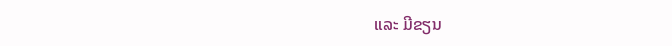ແລະ ມີຂຽນ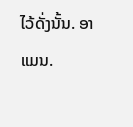ໄວ້ດັ່ງນັ້ນ. ອາແມນ.